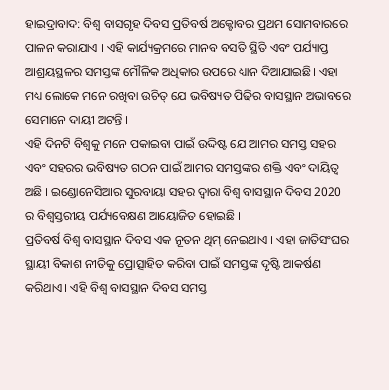ହାଇଦ୍ରାବାଦ: ବିଶ୍ବ ବାସଗୃହ ଦିବସ ପ୍ରତିବର୍ଷ ଅକ୍ଟୋବର ପ୍ରଥମ ସୋମବାରରେ ପାଳନ କରାଯାଏ । ଏହି କାର୍ଯ୍ୟକ୍ରମରେ ମାନବ ବସତି ସ୍ଥିତି ଏବଂ ପର୍ଯ୍ୟାପ୍ତ ଆଶ୍ରୟସ୍ଥଳର ସମସ୍ତଙ୍କ ମୌଳିକ ଅଧିକାର ଉପରେ ଧ୍ୟାନ ଦିଆଯାଇଛି। ଏହା ମଧ୍ୟ ଲୋକେ ମନେ ରଖିବା ଉଚିତ୍ ଯେ ଭବିଷ୍ୟତ ପିଢିର ବାସସ୍ଥାନ ଅଭାବରେ ସେମାନେ ଦାୟୀ ଅଟନ୍ତି ।
ଏହି ଦିନଟି ବିଶ୍ବକୁ ମନେ ପକାଇବା ପାଇଁ ଉଦ୍ଦିଷ୍ଟ ଯେ ଆମର ସମସ୍ତ ସହର ଏବଂ ସହରର ଭବିଷ୍ୟତ ଗଠନ ପାଇଁ ଆମର ସମସ୍ତଙ୍କର ଶକ୍ତି ଏବଂ ଦାୟିତ୍ବ ଅଛି । ଇଣ୍ଡୋନେସିଆର ସୁରବାୟା ସହର ଦ୍ବାରା ବିଶ୍ବ ବାସସ୍ଥାନ ଦିବସ 2020 ର ବିଶ୍ବସ୍ତରୀୟ ପର୍ଯ୍ୟବେକ୍ଷଣ ଆୟୋଜିତ ହୋଇଛି ।
ପ୍ରତିବର୍ଷ ବିଶ୍ବ ବାସସ୍ଥାନ ଦିବସ ଏକ ନୂତନ ଥିମ୍ ନେଇଥାଏ । ଏହା ଜାତିସଂଘର ସ୍ଥାୟୀ ବିକାଶ ନୀତିକୁ ପ୍ରୋତ୍ସାହିତ କରିବା ପାଇଁ ସମସ୍ତଙ୍କ ଦୃଷ୍ଟି ଆକର୍ଷଣ କରିଥାଏ। ଏହି ବିଶ୍ବ ବାସସ୍ଥାନ ଦିବସ ସମସ୍ତ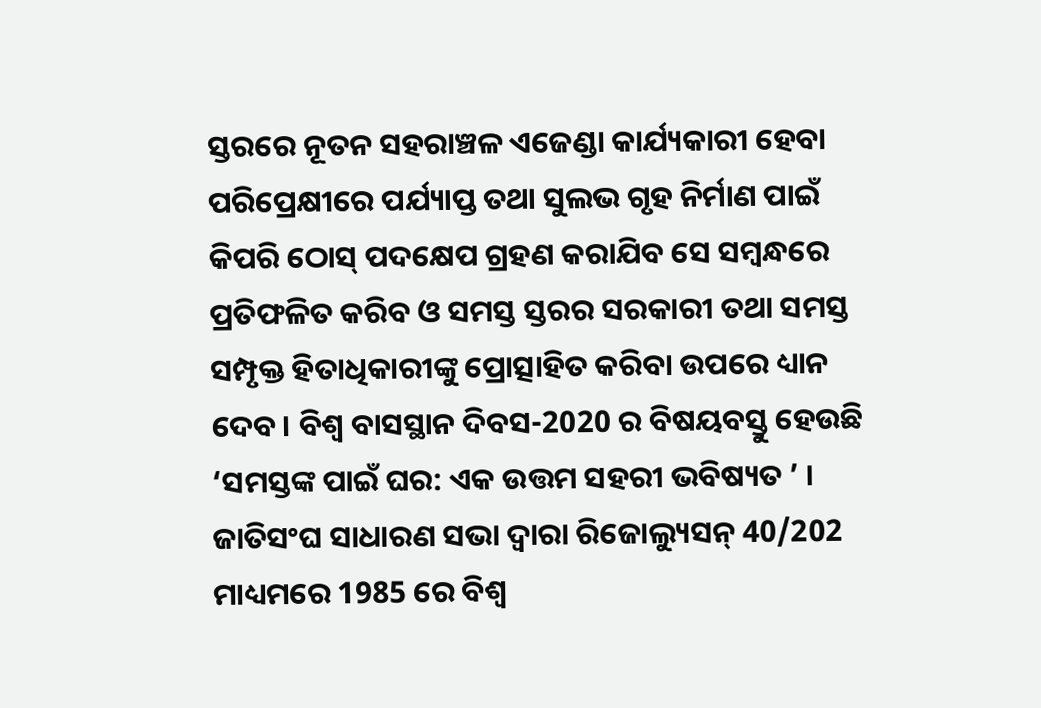ସ୍ତରରେ ନୂତନ ସହରାଞ୍ଚଳ ଏଜେଣ୍ଡା କାର୍ଯ୍ୟକାରୀ ହେବା ପରିପ୍ରେକ୍ଷୀରେ ପର୍ଯ୍ୟାପ୍ତ ତଥା ସୁଲଭ ଗୃହ ନିର୍ମାଣ ପାଇଁ କିପରି ଠୋସ୍ ପଦକ୍ଷେପ ଗ୍ରହଣ କରାଯିବ ସେ ସମ୍ବନ୍ଧରେ ପ୍ରତିଫଳିତ କରିବ ଓ ସମସ୍ତ ସ୍ତରର ସରକାରୀ ତଥା ସମସ୍ତ ସମ୍ପୃକ୍ତ ହିତାଧିକାରୀଙ୍କୁ ପ୍ରୋତ୍ସାହିତ କରିବା ଉପରେ ଧ୍ୟାନ ଦେବ। ବିଶ୍ବ ବାସସ୍ଥାନ ଦିବସ-2020 ର ବିଷୟବସ୍ତୁ ହେଉଛି ‘ସମସ୍ତଙ୍କ ପାଇଁ ଘର: ଏକ ଉତ୍ତମ ସହରୀ ଭବିଷ୍ୟତ ’ ।
ଜାତିସଂଘ ସାଧାରଣ ସଭା ଦ୍ବାରା ରିଜୋଲ୍ୟୁସନ୍ 40/202 ମାଧ୍ୟମରେ 1985 ରେ ବିଶ୍ବ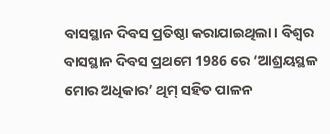ବାସସ୍ଥାନ ଦିବସ ପ୍ରତିଷ୍ଠା କରାଯାଇଥିଲା। ବିଶ୍ବର ବାସସ୍ଥାନ ଦିବସ ପ୍ରଥମେ 1986 ରେ ‘ଆଶ୍ରୟସ୍ଥଳ ମୋର ଅଧିକାର’ ଥିମ୍ ସହିତ ପାଳନ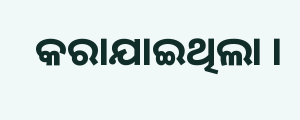କରାଯାଇଥିଲା ।